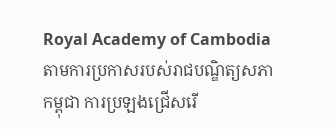Royal Academy of Cambodia
តាមការប្រកាសរបស់រាជបណ្ឌិត្យសភាកម្ពុជា ការប្រឡងជ្រើសរើ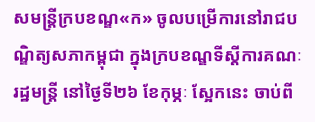សមន្ត្រីក្របខណ្ឌ«ក» ចូលបម្រើការនៅរាជបណ្ឌិត្យសភាកម្ពុជា ក្នុងក្របខណ្ឌទីស្តីការគណៈរដ្ឋមន្ត្រី នៅថ្ងៃទី២៦ ខែកុម្ភៈ ស្អែកនេះ ចាប់ពី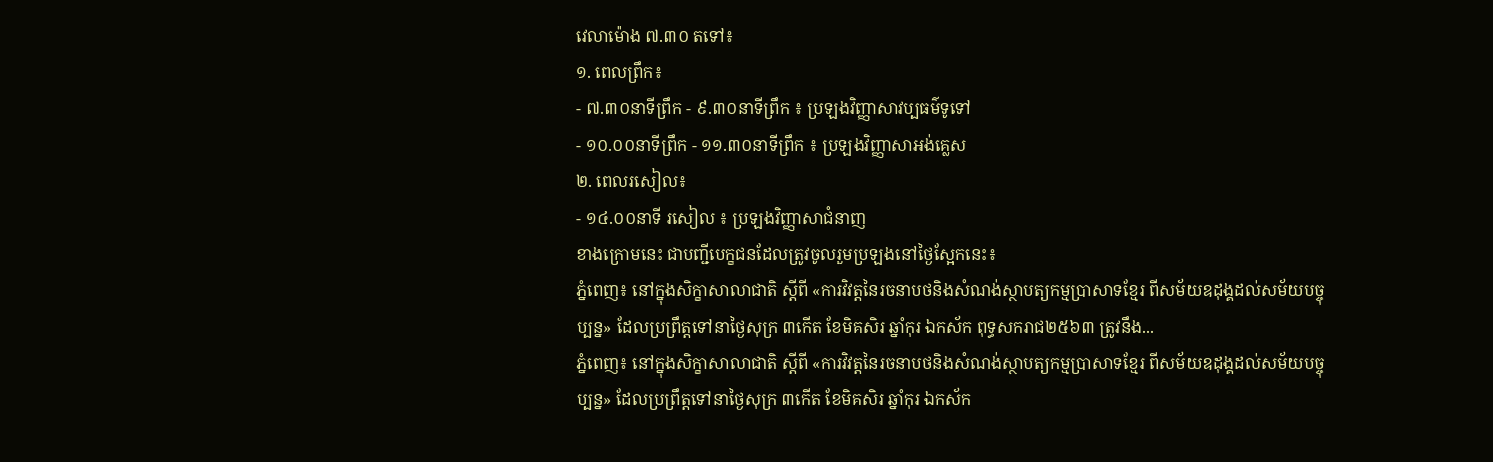វេលាម៉ោង ៧.៣០ តទៅ៖
១. ពេលព្រឹក៖
- ៧.៣០នាទីព្រឹក - ៩.៣០នាទីព្រឹក ៖ ប្រឡងវិញ្ញាសាវប្បធម៌ទូទៅ
- ១០.០០នាទីព្រឹក - ១១.៣០នាទីព្រឹក ៖ ប្រឡងវិញ្ញាសាអង់គ្លេស
២. ពេលរសៀល៖
- ១៤.០០នាទី រសៀល ៖ ប្រឡងវិញ្ញាសាជំនាញ
ខាងក្រោមនេះ ជាបញ្ជីបេក្ខជនដែលត្រូវចូលរួមប្រឡងនៅថ្ងៃស្អែកនេះ៖
ភ្នំពេញ៖ នៅក្នុងសិក្ខាសាលាជាតិ ស្ដីពី «ការវិវត្តនៃរចនាបថនិងសំណង់ស្ថាបត្យកម្មប្រាសាទខ្មែរ ពីសម័យឧដុង្គដល់សម័យបច្ចុប្បន្ន» ដែលប្រព្រឹត្តទៅនាថ្ងៃសុក្រ ៣កើត ខែមិគសិរ ឆ្នាំកុរ ឯកស័ក ពុទ្ធសករាជ២៥៦៣ ត្រូវនឹង...
ភ្នំពេញ៖ នៅក្នុងសិក្ខាសាលាជាតិ ស្ដីពី «ការវិវត្តនៃរចនាបថនិងសំណង់ស្ថាបត្យកម្មប្រាសាទខ្មែរ ពីសម័យឧដុង្គដល់សម័យបច្ចុប្បន្ន» ដែលប្រព្រឹត្តទៅនាថ្ងៃសុក្រ ៣កើត ខែមិគសិរ ឆ្នាំកុរ ឯកស័ក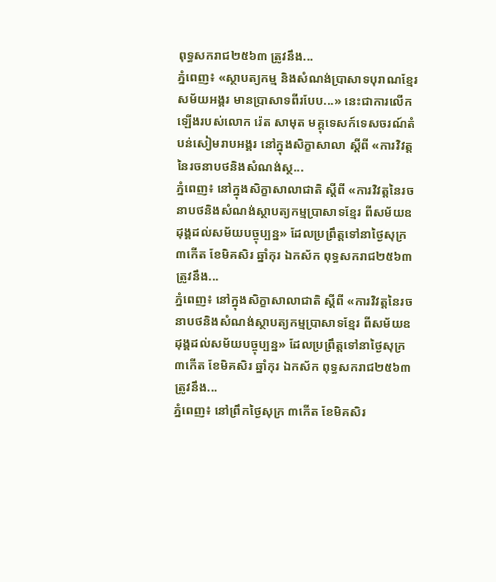ពុទ្ធសករាជ២៥៦៣ ត្រូវនឹង...
ភ្នំពេញ៖ «ស្ថាបត្យកម្ម និងសំណង់ប្រាសាទបុរាណខ្មែរសម័យអង្គរ មានប្រាសាទពីរបែប...» នេះជាការលើកឡើងរបស់លោក រ៉េត សាមុត មគ្គុទេសក៍ទេសចរណ៍តំបន់សៀមរាបអង្គរ នៅក្នុងសិក្ខាសាលា ស្ដីពី «ការវិវត្តនៃរចនាបថនិងសំណង់ស្ថ...
ភ្នំពេញ៖ នៅក្នុងសិក្ខាសាលាជាតិ ស្ដីពី «ការវិវត្តនៃរចនាបថនិងសំណង់ស្ថាបត្យកម្មប្រាសាទខ្មែរ ពីសម័យឧដុង្គដល់សម័យបច្ចុប្បន្ន» ដែលប្រព្រឹត្តទៅនាថ្ងៃសុក្រ ៣កើត ខែមិគសិរ ឆ្នាំកុរ ឯកស័ក ពុទ្ធសករាជ២៥៦៣ ត្រូវនឹង...
ភ្នំពេញ៖ នៅក្នុងសិក្ខាសាលាជាតិ ស្ដីពី «ការវិវត្តនៃរចនាបថនិងសំណង់ស្ថាបត្យកម្មប្រាសាទខ្មែរ ពីសម័យឧដុង្គដល់សម័យបច្ចុប្បន្ន» ដែលប្រព្រឹត្តទៅនាថ្ងៃសុក្រ ៣កើត ខែមិគសិរ ឆ្នាំកុរ ឯកស័ក ពុទ្ធសករាជ២៥៦៣ ត្រូវនឹង...
ភ្នំពេញ៖ នៅព្រឹកថ្ងៃសុក្រ ៣កើត ខែមិគសិរ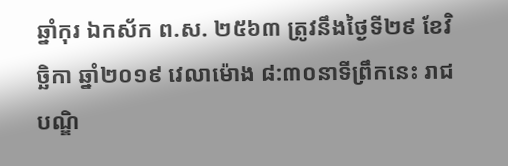ឆ្នាំកុរ ឯកស័ក ព.ស. ២៥៦៣ ត្រូវនឹងថ្ងៃទី២៩ ខែវិច្ឆិកា ឆ្នាំ២០១៩ វេលាម៉ោង ៨:៣០នាទីព្រឹកនេះ រាជបណ្ឌិ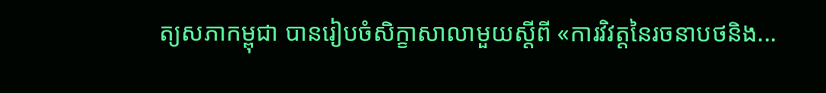ត្យសភាកម្ពុជា បានរៀបចំសិក្ខាសាលាមួយស្ដីពី «ការវិវត្តនៃរចនាបថនិង...